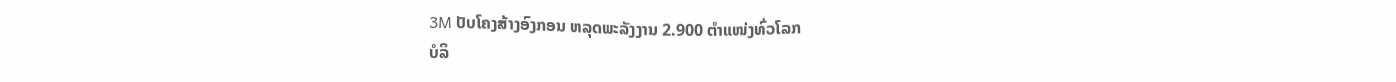3M ປັບໂຄງສ້າງອົງກອນ ຫລຸດພະລັງງານ 2.900 ຕຳແໜ່ງທົ່ວໂລກ
ບໍລິ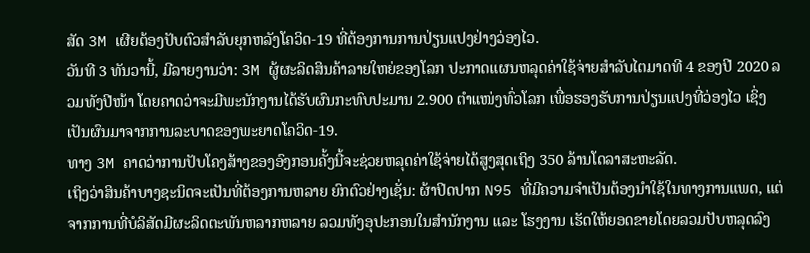ສັດ 3M ເຜີຍຕ້ອງປັບຕົວສຳລັບຍຸກຫລັງໂຄວິດ-19 ທີ່ຕ້ອງການການປ່ຽນແປງຢ່າງວ່ອງໄວ.
ວັນທີ 3 ທັນວານີ້, ມີລາຍງານວ່າ: 3M ຜູ້ຜະລິດສິນຄ້າລາຍໃຫຍ່ຂອງໂລກ ປະກາດແຜນຫລຸດຄ່າໃຊ້ຈ່າຍສຳລັບໄຕມາດທີ 4 ຂອງປີ 2020 ລວມທັງປີໜ້າ ໂດຍຄາດວ່າຈະມີພະນັກງານໄດ້ຮັບຜົນກະທົບປະມານ 2.900 ຕຳແໜ່ງທົ່ວໂລກ ເພື່ອຮອງຮັບການປ່ຽນແປງທີ່ວ່ອງໄວ ເຊິ່ງເປັນຜົນມາຈາກການລະບາດຂອງພະຍາດໂຄວິດ-19.
ທາງ 3M ຄາດວ່າການປັບໂຄງສ້າງຂອງອົງກອນຄັ້ງນີ້ຈະຊ່ວຍຫລຸດຄ່າໃຊ້ຈ່າຍໄດ້ສູງສຸດເຖິງ 350 ລ້ານໂດລາສະຫະລັດ.
ເຖິງວ່າສິນຄ້າບາງຊະນິດຈະເປັນທີ່ຕ້ອງການຫລາຍ ຍົກຕົວຢ່າງເຊັ່ນ: ຜ້າປິດປາກ N95 ທີ່ມີຄວາມຈຳເປັນຕ້ອງນຳໃຊ້ໃນທາງການແພດ, ແຕ່ຈາກການທີ່ບໍລິສັດມີຜະລິດຕະພັນຫລາກຫລາຍ ລວມທັງອຸປະກອນໃນສຳນັກງານ ແລະ ໂຮງງານ ເຮັດໃຫ້ຍອດຂາຍໂດຍລວມປັບຫລຸດລົງ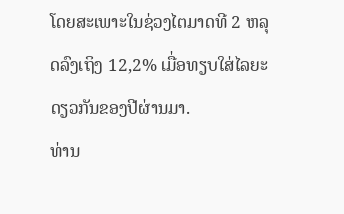ໂດຍສະເພາະໃນຊ່ວງໄຕມາດທີ 2 ຫລຸດລົງເຖິງ 12,2% ເມື່ອທຽບໃສ່ໄລຍະດຽວກັນຂອງປີຜ່ານມາ.
ທ່ານ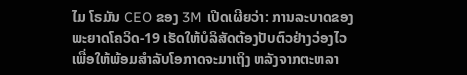ໄມ ໂຣມັນ CEO ຂອງ 3M ເປີດເຜີຍວ່າ: ການລະບາດຂອງພະຍາດໂຄວິດ-19 ເຮັດໃຫ້ບໍລິສັດຕ້ອງປັບຕົວຢ່າງວ່ອງໄວ ເພື່ອໃຫ້ພ້ອມສຳລັບໂອກາດຈະມາເຖິງ ຫລັງຈາກຕະຫລາ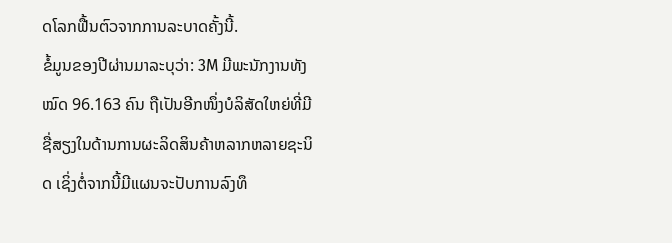ດໂລກຟື້ນຕົວຈາກການລະບາດຄັ້ງນີ້.
ຂໍ້ມູນຂອງປີຜ່ານມາລະບຸວ່າ: 3M ມີພະນັກງານທັງໝົດ 96.163 ຄົນ ຖືເປັນອີກໜຶ່ງບໍລິສັດໃຫຍ່ທີ່ມີຊື່ສຽງໃນດ້ານການຜະລິດສິນຄ້າຫລາກຫລາຍຊະນິດ ເຊິ່ງຕໍ່ຈາກນີ້ມີແຜນຈະປັບການລົງທຶ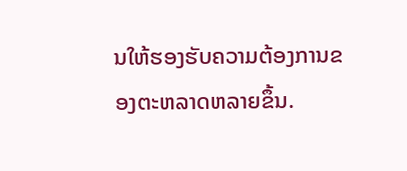ນໃຫ້ຮອງຮັບຄວາມຕ້ອງການຂອງຕະຫລາດຫລາຍຂຶ້ນ.